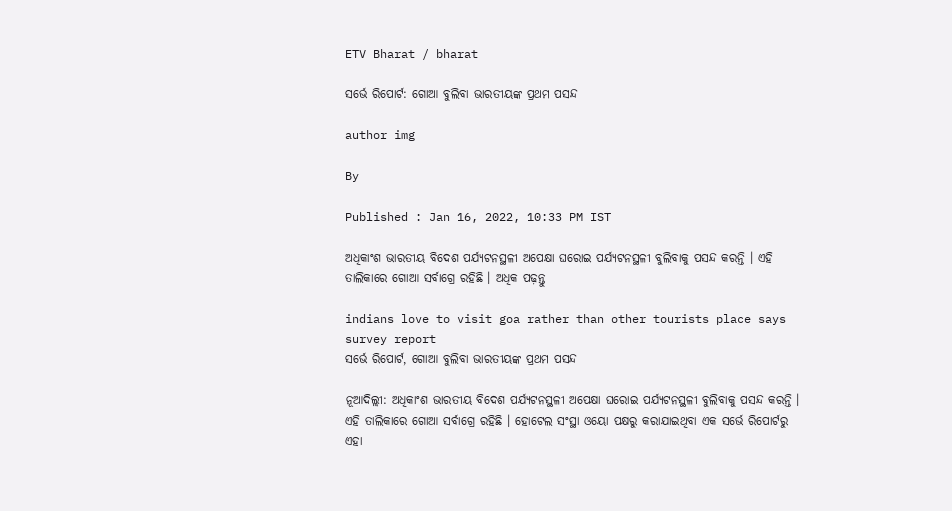ETV Bharat / bharat

ସର୍ଭେ ରିପୋର୍ଟ: ଗୋଆ ବୁଲିବା ଭାରତୀୟଙ୍କ ପ୍ରଥମ ପସନ୍ଦ

author img

By

Published : Jan 16, 2022, 10:33 PM IST

ଅଧିକାଂଶ ଭାରତୀୟ ବିଦେଶ ପର୍ଯ୍ୟଟନସ୍ଥଳୀ ଅପେକ୍ଷା ଘରୋଇ ପର୍ଯ୍ୟଟନସ୍ଥଳୀ ବୁଲିବାକୁ ପସନ୍ଦ କରନ୍ତି । ଏହି ତାଲିକାରେ ଗୋଆ ସର୍ବାଗ୍ରେ ରହିଛି । ଅଧିକ ପଢ଼ନ୍ତୁ

indians love to visit goa rather than other tourists place says survey report
ସର୍ଭେ ରିପୋର୍ଟ, ଗୋଆ ବୁଲିବା ଭାରତୀୟଙ୍କ ପ୍ରଥମ ପସନ୍ଦ

ନୂଆଦିଲ୍ଲୀ: ଅଧିକାଂଶ ଭାରତୀୟ ବିଦେଶ ପର୍ଯ୍ୟଟନସ୍ଥଳୀ ଅପେକ୍ଷା ଘରୋଇ ପର୍ଯ୍ୟଟନସ୍ଥଳୀ ବୁଲିବାକୁ ପସନ୍ଦ କରନ୍ତି । ଏହି ତାଲିକାରେ ଗୋଆ ସର୍ବାଗ୍ରେ ରହିଛି । ହୋଟେଲ ସଂସ୍ଥା ଓୟୋ ପକ୍ଷରୁ କରାଯାଇଥିବା ଏକ ସର୍ଭେ ରିପୋର୍ଟରୁ ଏହା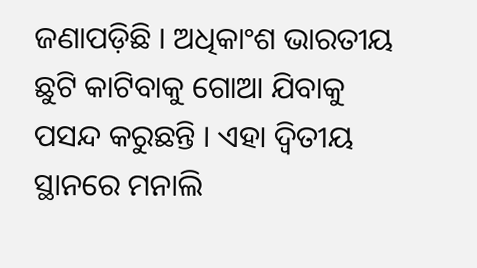ଜଣାପଡ଼ିଛି । ଅଧିକାଂଶ ଭାରତୀୟ ଛୁଟି କାଟିବାକୁ ଗୋଆ ଯିବାକୁ ପସନ୍ଦ କରୁଛନ୍ତି । ଏହା ଦ୍ବିତୀୟ ସ୍ଥାନରେ ମନାଲି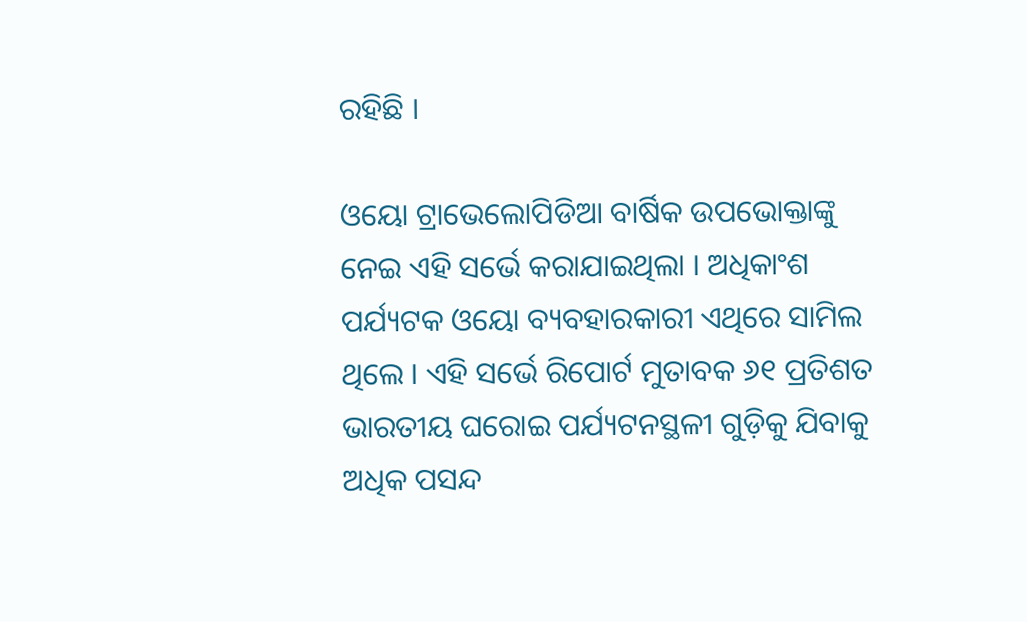ରହିଛି ।

ଓୟୋ ଟ୍ରାଭେଲୋପିଡିଆ ବାର୍ଷିକ ଉପଭୋକ୍ତାଙ୍କୁ ନେଇ ଏହି ସର୍ଭେ କରାଯାଇଥିଲା । ଅଧିକାଂଶ ପର୍ଯ୍ୟଟକ ଓୟୋ ବ୍ୟବହାରକାରୀ ଏଥିରେ ସାମିଲ ଥିଲେ । ଏହି ସର୍ଭେ ରିପୋର୍ଟ ମୁତାବକ ୬୧ ପ୍ରତିଶତ ଭାରତୀୟ ଘରୋଇ ପର୍ଯ୍ୟଟନସ୍ଥଳୀ ଗୁଡ଼ିକୁ ଯିବାକୁ ଅଧିକ ପସନ୍ଦ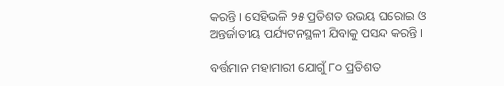କରନ୍ତି । ସେହିଭଳି ୨୫ ପ୍ରତିଶତ ଉଭୟ ଘରୋଇ ଓ ଅନ୍ତର୍ଜାତୀୟ ପର୍ଯ୍ୟଟନସ୍ଥଳୀ ଯିବାକୁ ପସନ୍ଦ କରନ୍ତି ।

ବର୍ତ୍ତମାନ ମହାମାରୀ ଯୋଗୁଁ ୮୦ ପ୍ରତିଶତ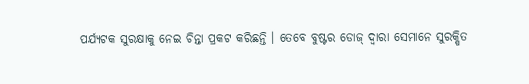ପର୍ଯ୍ୟଟକ ସୁରକ୍ଷାକୁ ନେଇ ଚିନ୍ତା ପ୍ରକଟ କରିଛନ୍ତି । ତେବେ ବୁଷ୍ଟର ଡୋଜ୍‌ ଦ୍ବାରା ସେମାନେ ସୁରକ୍ଷିତ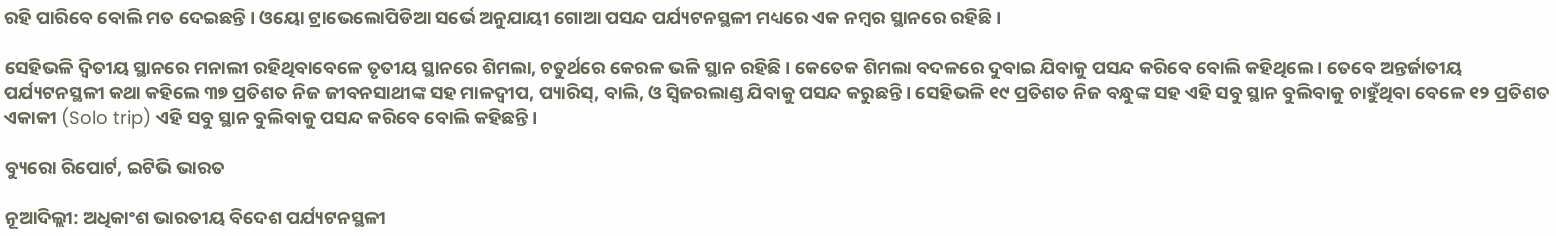ରହି ପାରିବେ ବୋଲି ମତ ଦେଇଛନ୍ତି । ଓୟୋ ଟ୍ରାଭେଲୋପିଡିଆ ସର୍ଭେ ଅନୁଯାୟୀ ଗୋଆ ପସନ୍ଦ ପର୍ଯ୍ୟଟନସ୍ଥଳୀ ମଧ୍ୟରେ ଏକ ନମ୍ବର ସ୍ଥାନରେ ରହିଛି ।

ସେହିଭଳି ଦ୍ବିତୀୟ ସ୍ଥାନରେ ମନାଲୀ ରହିଥିବାବେଳେ ତୃତୀୟ ସ୍ଥାନରେ ଶିମଲା, ଚତୁର୍ଥରେ କେରଳ ଭଳି ସ୍ଥାନ ରହିଛି । କେତେକ ଶିମଲା ବଦଳରେ ଦୁବାଇ ଯିବାକୁ ପସନ୍ଦ କରିବେ ବୋଲି କହିଥିଲେ । ତେବେ ଅନ୍ତର୍ଜାତୀୟ ପର୍ଯ୍ୟଟନସ୍ଥଳୀ କଥା କହିଲେ ୩୭ ପ୍ରତିଶତ ନିଜ ଜୀବନସାଥୀଙ୍କ ସହ ମାଳଦ୍ବୀପ, ପ୍ୟାରିସ୍‌, ବାଲି, ଓ ସ୍ବିଜରଲାଣ୍ଡ ଯିବାକୁ ପସନ୍ଦ କରୁଛନ୍ତି । ସେହିଭଳି ୧୯ ପ୍ରତିଶତ ନିଜ ବନ୍ଧୁଙ୍କ ସହ ଏହି ସବୁ ସ୍ଥାନ ବୁଲିବାକୁ ଚାହୁଁଥିବା ବେଳେ ୧୨ ପ୍ରତିଶତ ଏକାକୀ (Solo trip) ଏହି ସବୁ ସ୍ଥାନ ବୁଲିବାକୁ ପସନ୍ଦ କରିବେ ବୋଲି କହିଛନ୍ତି ।

ବ୍ୟୁରୋ ରିପୋର୍ଟ, ଇଟିଭି ଭାରତ

ନୂଆଦିଲ୍ଲୀ: ଅଧିକାଂଶ ଭାରତୀୟ ବିଦେଶ ପର୍ଯ୍ୟଟନସ୍ଥଳୀ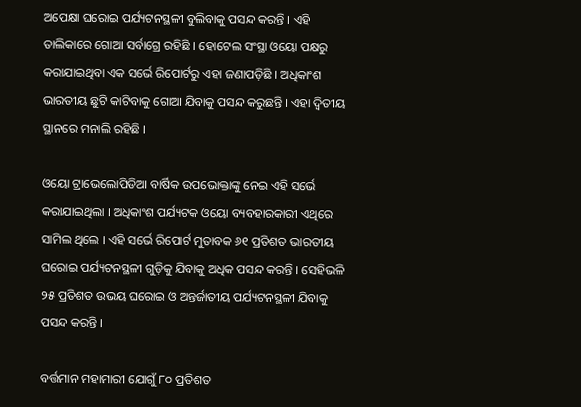ଅପେକ୍ଷା ଘରୋଇ ପର୍ଯ୍ୟଟନସ୍ଥଳୀ ବୁଲିବାକୁ ପସନ୍ଦ କରନ୍ତି । ଏହି ତାଲିକାରେ ଗୋଆ ସର୍ବାଗ୍ରେ ରହିଛି । ହୋଟେଲ ସଂସ୍ଥା ଓୟୋ ପକ୍ଷରୁ କରାଯାଇଥିବା ଏକ ସର୍ଭେ ରିପୋର୍ଟରୁ ଏହା ଜଣାପଡ଼ିଛି । ଅଧିକାଂଶ ଭାରତୀୟ ଛୁଟି କାଟିବାକୁ ଗୋଆ ଯିବାକୁ ପସନ୍ଦ କରୁଛନ୍ତି । ଏହା ଦ୍ବିତୀୟ ସ୍ଥାନରେ ମନାଲି ରହିଛି ।

ଓୟୋ ଟ୍ରାଭେଲୋପିଡିଆ ବାର୍ଷିକ ଉପଭୋକ୍ତାଙ୍କୁ ନେଇ ଏହି ସର୍ଭେ କରାଯାଇଥିଲା । ଅଧିକାଂଶ ପର୍ଯ୍ୟଟକ ଓୟୋ ବ୍ୟବହାରକାରୀ ଏଥିରେ ସାମିଲ ଥିଲେ । ଏହି ସର୍ଭେ ରିପୋର୍ଟ ମୁତାବକ ୬୧ ପ୍ରତିଶତ ଭାରତୀୟ ଘରୋଇ ପର୍ଯ୍ୟଟନସ୍ଥଳୀ ଗୁଡ଼ିକୁ ଯିବାକୁ ଅଧିକ ପସନ୍ଦ କରନ୍ତି । ସେହିଭଳି ୨୫ ପ୍ରତିଶତ ଉଭୟ ଘରୋଇ ଓ ଅନ୍ତର୍ଜାତୀୟ ପର୍ଯ୍ୟଟନସ୍ଥଳୀ ଯିବାକୁ ପସନ୍ଦ କରନ୍ତି ।

ବର୍ତ୍ତମାନ ମହାମାରୀ ଯୋଗୁଁ ୮୦ ପ୍ରତିଶତ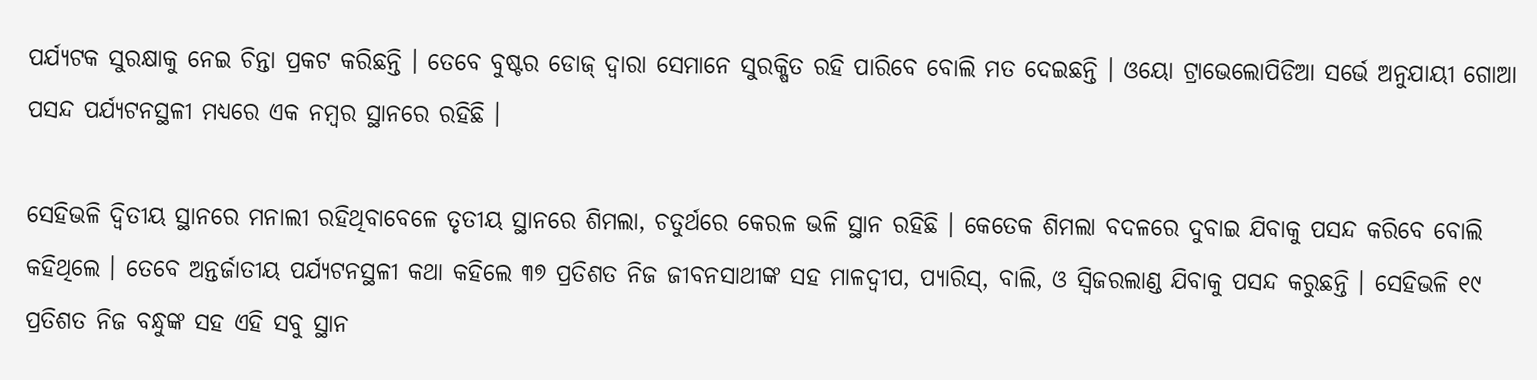ପର୍ଯ୍ୟଟକ ସୁରକ୍ଷାକୁ ନେଇ ଚିନ୍ତା ପ୍ରକଟ କରିଛନ୍ତି । ତେବେ ବୁଷ୍ଟର ଡୋଜ୍‌ ଦ୍ବାରା ସେମାନେ ସୁରକ୍ଷିତ ରହି ପାରିବେ ବୋଲି ମତ ଦେଇଛନ୍ତି । ଓୟୋ ଟ୍ରାଭେଲୋପିଡିଆ ସର୍ଭେ ଅନୁଯାୟୀ ଗୋଆ ପସନ୍ଦ ପର୍ଯ୍ୟଟନସ୍ଥଳୀ ମଧ୍ୟରେ ଏକ ନମ୍ବର ସ୍ଥାନରେ ରହିଛି ।

ସେହିଭଳି ଦ୍ବିତୀୟ ସ୍ଥାନରେ ମନାଲୀ ରହିଥିବାବେଳେ ତୃତୀୟ ସ୍ଥାନରେ ଶିମଲା, ଚତୁର୍ଥରେ କେରଳ ଭଳି ସ୍ଥାନ ରହିଛି । କେତେକ ଶିମଲା ବଦଳରେ ଦୁବାଇ ଯିବାକୁ ପସନ୍ଦ କରିବେ ବୋଲି କହିଥିଲେ । ତେବେ ଅନ୍ତର୍ଜାତୀୟ ପର୍ଯ୍ୟଟନସ୍ଥଳୀ କଥା କହିଲେ ୩୭ ପ୍ରତିଶତ ନିଜ ଜୀବନସାଥୀଙ୍କ ସହ ମାଳଦ୍ବୀପ, ପ୍ୟାରିସ୍‌, ବାଲି, ଓ ସ୍ବିଜରଲାଣ୍ଡ ଯିବାକୁ ପସନ୍ଦ କରୁଛନ୍ତି । ସେହିଭଳି ୧୯ ପ୍ରତିଶତ ନିଜ ବନ୍ଧୁଙ୍କ ସହ ଏହି ସବୁ ସ୍ଥାନ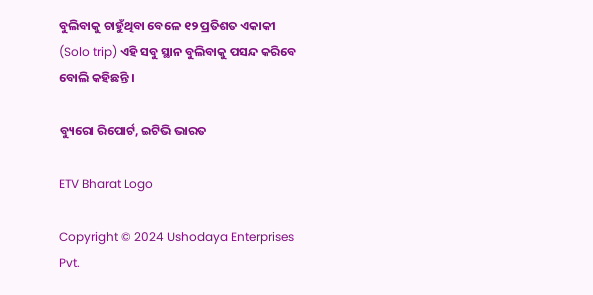ବୁଲିବାକୁ ଚାହୁଁଥିବା ବେଳେ ୧୨ ପ୍ରତିଶତ ଏକାକୀ (Solo trip) ଏହି ସବୁ ସ୍ଥାନ ବୁଲିବାକୁ ପସନ୍ଦ କରିବେ ବୋଲି କହିଛନ୍ତି ।

ବ୍ୟୁରୋ ରିପୋର୍ଟ, ଇଟିଭି ଭାରତ

ETV Bharat Logo

Copyright © 2024 Ushodaya Enterprises Pvt.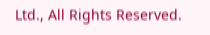Ltd., All Rights Reserved.